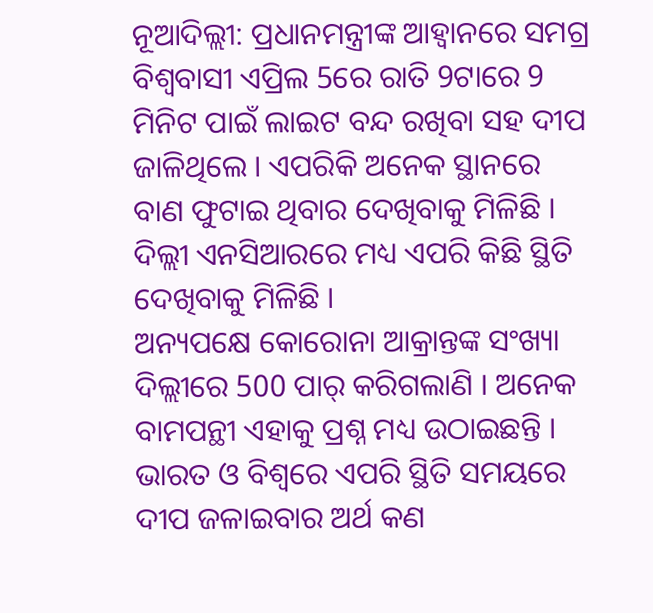ନୂଆଦିଲ୍ଲୀ: ପ୍ରଧାନମନ୍ତ୍ରୀଙ୍କ ଆହ୍ବାନରେ ସମଗ୍ର ବିଶ୍ବବାସୀ ଏପ୍ରିଲ 5ରେ ରାତି 9ଟାରେ 9 ମିନିଟ ପାଇଁ ଲାଇଟ ବନ୍ଦ ରଖିବା ସହ ଦୀପ ଜାଳିଥିଲେ । ଏପରିକି ଅନେକ ସ୍ଥାନରେ ବାଣ ଫୁଟାଇ ଥିବାର ଦେଖିବାକୁ ମିଳିଛି । ଦିଲ୍ଲୀ ଏନସିଆରରେ ମଧ୍ୟ ଏପରି କିଛି ସ୍ଥିତି ଦେଖିବାକୁ ମିଳିଛି ।
ଅନ୍ୟପକ୍ଷେ କୋରୋନା ଆକ୍ରାନ୍ତଙ୍କ ସଂଖ୍ୟା ଦିଲ୍ଲୀରେ 500 ପାର୍ କରିଗଲାଣି । ଅନେକ ବାମପନ୍ଥୀ ଏହାକୁ ପ୍ରଶ୍ନ ମଧ୍ୟ ଉଠାଇଛନ୍ତି । ଭାରତ ଓ ବିଶ୍ବରେ ଏପରି ସ୍ଥିତି ସମୟରେ ଦୀପ ଜଳାଇବାର ଅର୍ଥ କଣ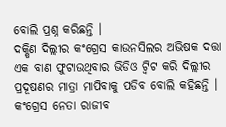ବୋଲି ପ୍ରଶ୍ନ କରିଛନ୍ତି ।
ଦକ୍ଷିଣ ଦିଲ୍ଲୀର କଂଗ୍ରେସ କାଉନସିଲର ଅଭିଷକ ଦତ୍ତା ଏକ ବାଣ ଫୁଟାଉଥିବାର ଭିଡିଓ ଟ୍ବିଟ କରି ଦିଲ୍ଲୀର ପ୍ରଦୂଷଣର ମାତ୍ରା ମାପିବାକୁ ପଡିବ ବୋଲି କହିଛନ୍ତି । କଂଗ୍ରେସ ନେତା ରାଜୀବ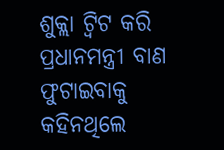ଶୁକ୍ଲା ଟ୍ବିଟ କରି ପ୍ରଧାନମନ୍ତ୍ରୀ ବାଣ ଫୁଟାଇବାକୁ କହିନଥିଲେ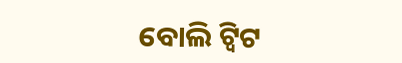ବୋଲି ଟ୍ବିଟ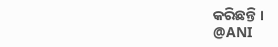କରିଛନ୍ତି ।
@ANI